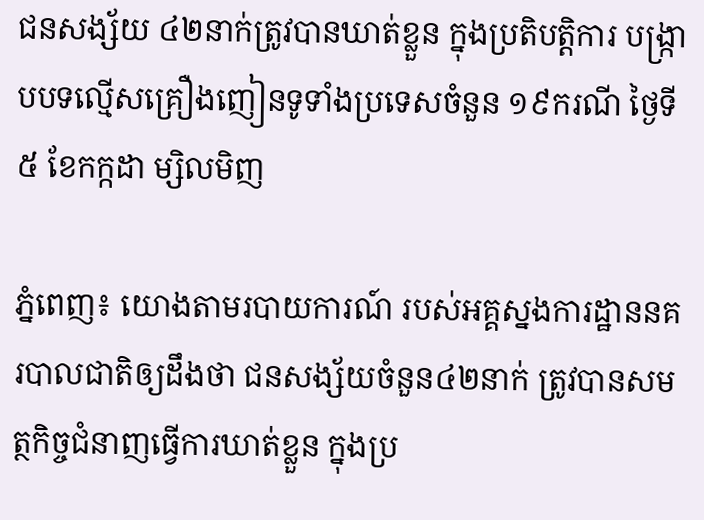ជនសង្ស័យ ៤២នាក់ត្រូវបានឃាត់ខ្លួន ក្នុងប្រតិបត្តិការ បង្ក្រាបបទល្មើសគ្រឿងញៀនទូទាំងប្រទេសចំនួន ១៩ករណី ថ្ងៃទី៥ ខែកក្កដា ម្សិលមិញ

ភ្នំពេញ៖ យោងតាមរបាយការណ៍ របស់អគ្គស្នងការដ្ឋាននគរបាលជាតិឲ្យដឹងថា ជនសង្ស័យចំនួន៤២នាក់ ត្រូវបានសមត្ថកិច្ចជំនាញធ្វេីការឃាត់ខ្លួន ក្នុងប្រ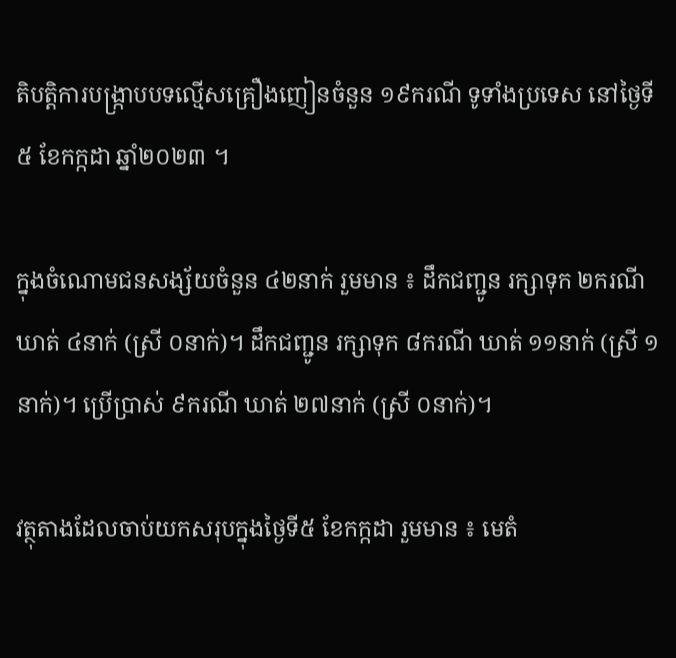តិបត្តិការបង្ក្រាបបទល្មើសគ្រឿងញៀនចំនួន ១៩ករណី ទូទាំងប្រទេស នៅថ្ងៃទី៥ ខែកក្កដា ឆ្នាំ២០២៣ ។

ក្នុងចំណោមជនសង្ស័យចំនួន ៤២នាក់ រួមមាន ៖ ដឹកជញ្ជូន រក្សាទុក ២ករណី ឃាត់ ៤នាក់ (ស្រី ០នាក់)។ ដឹកជញ្ជូន រក្សាទុក ៨ករណី ឃាត់ ១១នាក់ (ស្រី ១នាក់)។ ប្រើប្រាស់ ៩ករណី ឃាត់ ២៧នាក់ (ស្រី ០នាក់)។

វត្ថុតាងដែលចាប់យកសរុបក្នុងថ្ងៃទី៥ ខែកក្កដា រួមមាន ៖ មេតំ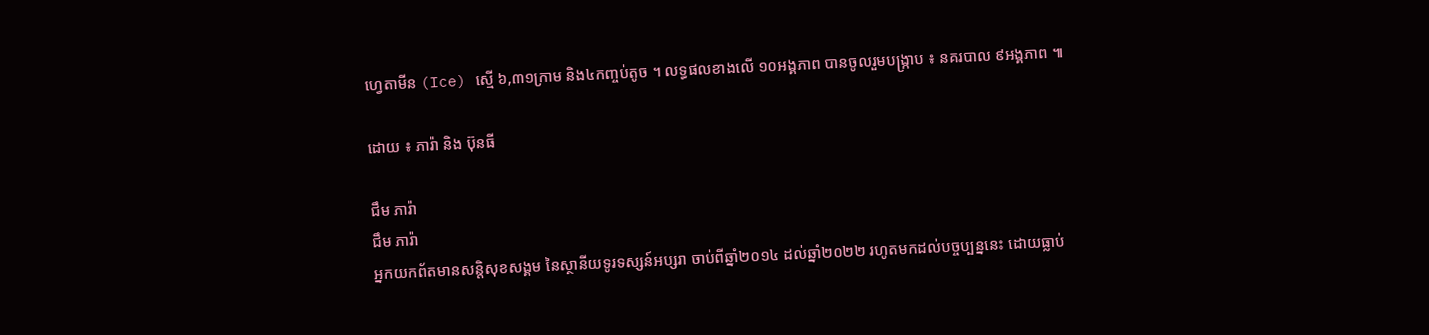ហ្វេតាមីន (Ice) ស្មើ ៦,៣១ក្រាម និង៤កញ្ចប់តូច ។ លទ្ធផលខាងលើ ១០អង្គភាព បានចូលរួមបង្ក្រាប ៖ នគរបាល ៩អង្គភាព ៕

ដោយ ៖ ភារ៉ា និង ប៊ុនធី

ជឹម ភារ៉ា
ជឹម ភារ៉ា
អ្នកយកព័តមានសន្តិសុខសង្គម នៃស្ថានីយទូរទស្សន៍អប្សរា ចាប់ពីឆ្នាំ២០១៤ ដល់ឆ្នាំ២០២២ រហូតមកដល់បច្ចប្បន្ននេះ ដោយធ្លាប់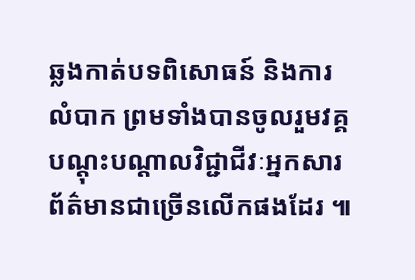ឆ្លងកាត់បទពិសោធន៍ និងការលំបាក ព្រមទាំងបានចូលរួមវគ្គបណ្ដុះបណ្ដាលវិជ្ជាជីវៈអ្នកសារព័ត៌មានជាច្រើនលើកផងដែរ ៕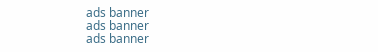ads banner
ads banner
ads banner